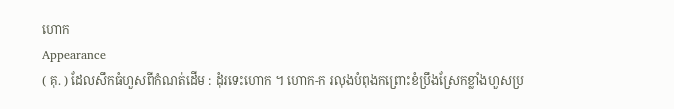ហោក
Appearance
( គុ. ) ដែលសឹកធំហួសពីកំណត់ដើម : ដុំរទេះហោក ។ ហោក-ក រលុងបំពុងកព្រោះខំប្រឹងស្រែកខ្លាំងហួសប្រ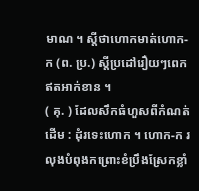មាណ ។ ស្តីថាហោកមាត់ហោក-ក (ព. ប្រ.) ស្តីប្រដៅរឿយៗពេកឥតអាក់ខាន ។
( គុ. ) ដែលសឹកធំហួសពីកំណត់ដើម : ដុំរទេះហោក ។ ហោក-ក រលុងបំពុងកព្រោះខំប្រឹងស្រែកខ្លាំ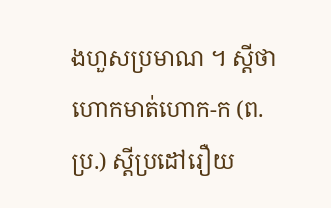ងហួសប្រមាណ ។ ស្តីថាហោកមាត់ហោក-ក (ព. ប្រ.) ស្តីប្រដៅរឿយ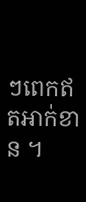ៗពេកឥតអាក់ខាន ។